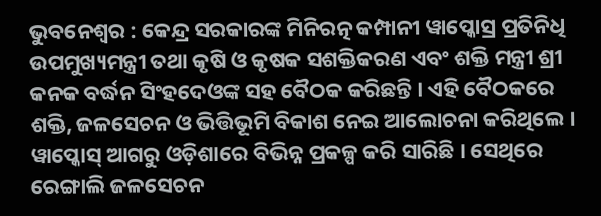ଭୁବନେଶ୍ୱର : କେନ୍ଦ୍ର ସରକାରଙ୍କ ମିନିରତ୍ନ କମ୍ପାନୀ ୱାପ୍କୋସ୍ର ପ୍ରତିନିଧି ଉପମୁଖ୍ୟମନ୍ତ୍ରୀ ତଥା କୃଷି ଓ କୃଷକ ସଶକ୍ତିକରଣ ଏବଂ ଶକ୍ତି ମନ୍ତ୍ରୀ ଶ୍ରୀ କନକ ବର୍ଦ୍ଧନ ସିଂହଦେଓଙ୍କ ସହ ବୈଠକ କରିଛନ୍ତି । ଏହି ବୈଠକରେ ଶକ୍ତି, ଜଳସେଚନ ଓ ଭିତ୍ତିଭୂମି ବିକାଶ ନେଇ ଆଲୋଚନା କରିଥିଲେ ।
ୱାପ୍କୋସ୍ ଆଗରୁ ଓଡ଼ିଶାରେ ବିଭିନ୍ନ ପ୍ରକଳ୍ପ କରି ସାରିଛି । ସେଥିରେ ରେଙ୍ଗାଲି ଜଳସେଚନ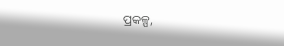ପ୍ରକଳ୍ପ,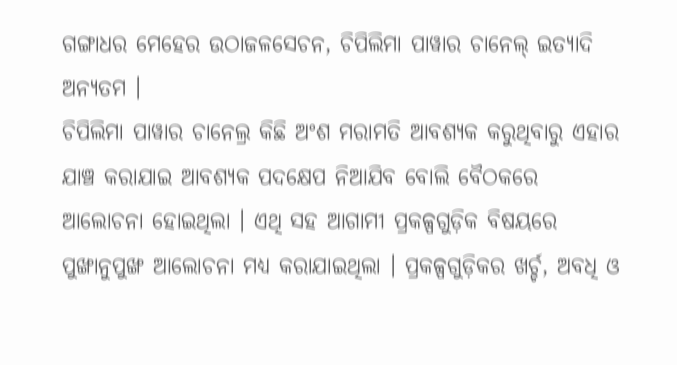ଗଙ୍ଗାଧର ମେହେର ଉଠାଜଳସେଚନ, ଚିପିଲିମା ପାୱାର ଚାନେଲ୍ ଇତ୍ୟାଦି ଅନ୍ୟତମ ।
ଚିପିଲିମା ପାୱାର ଚାନେଲ୍ର କିଛି ଅଂଶ ମରାମତି ଆବଶ୍ୟକ କରୁଥିବାରୁ ଏହାର ଯାଞ୍ଚ କରାଯାଇ ଆବଶ୍ୟକ ପଦକ୍ଷେପ ନିଆଯିବ ବୋଲି ବୈଠକରେ ଆଲୋଚନା ହୋଇଥିଲା । ଏଥି ସହ ଆଗାମୀ ପ୍ରକଳ୍ପଗୁଡ଼ିକ ବିଷୟରେ ପୁଙ୍ଖାନୁପୁଙ୍ଖ ଆଲୋଚନା ମଧ୍ୟ କରାଯାଇଥିଲା । ପ୍ରକଳ୍ପଗୁଡ଼ିକର ଖର୍ଚ୍ଚ, ଅବଧି ଓ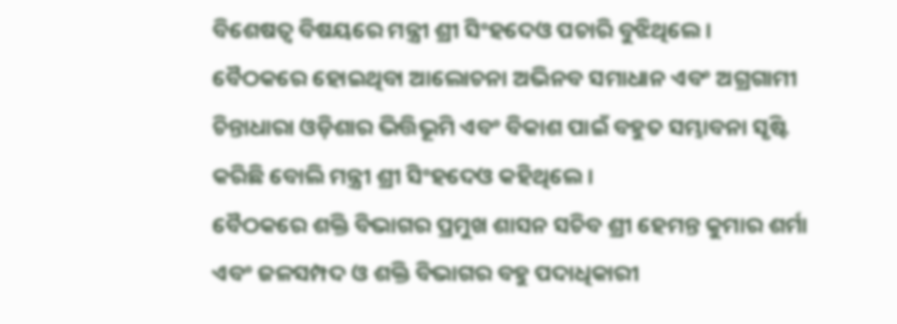ବିଶେଷତ୍ୱ ବିଷୟରେ ମନ୍ତ୍ରୀ ଶ୍ରୀ ସିଂହଦେଓ ପଚାରି ବୁଝିଥିଲେ । ବୈଠକରେ ହୋଇଥିବା ଆଲୋଚନା ଅଭିନବ ସମାଧାନ ଏବଂ ଅଗ୍ରଗାମୀ ଚିନ୍ତାଧାରା ଓଡ଼ିଶାର ଭିତ୍ତିଭୂମି ଏବଂ ବିକାଶ ପାଇଁ ବହୁତ ସମ୍ଭାବନା ସୃଷ୍ଟି କରିଛି ବୋଲି ମନ୍ତ୍ରୀ ଶ୍ରୀ ସିଂହଦେଓ କହିଥିଲେ ।
ବୈଠକରେ ଶକ୍ତି ବିଭାଗର ପ୍ରମୁଖ ଶାସନ ସଚିବ ଶ୍ରୀ ହେମନ୍ତ କୁମାର ଶର୍ମା ଏବଂ ଜଳସମ୍ପଦ ଓ ଶକ୍ତି ବିଭାଗର ବହୁ ପଦାଧିକାରୀ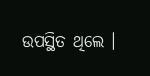ଉପସ୍ଥିତ ଥିଲେ ।